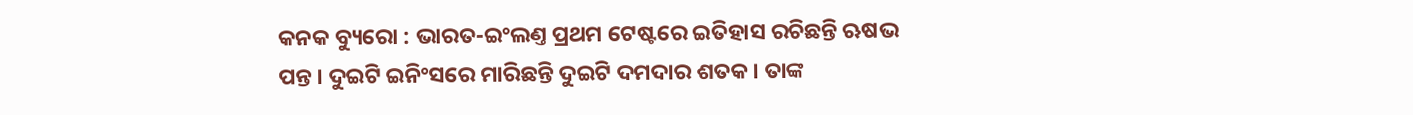କନକ ବ୍ୟୁରୋ : ଭାରତ-ଇଂଲଣ୍ତ ପ୍ରଥମ ଟେଷ୍ଟରେ ଇତିହାସ ରଚିଛନ୍ତି ଋଷଭ ପନ୍ତ । ଦୁଇଟି ଇନିଂସରେ ମାରିଛନ୍ତି ଦୁଇଟି ଦମଦାର ଶତକ । ତାଙ୍କ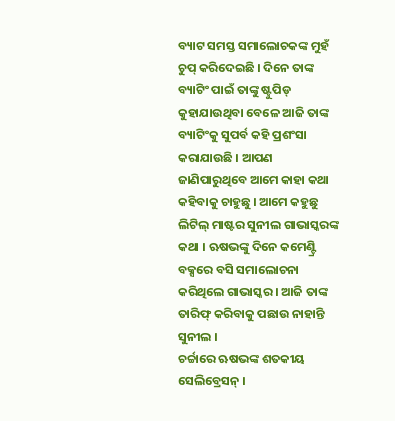ବ୍ୟାଟ ସମସ୍ତ ସମାଲୋଚକଙ୍କ ମୁହଁ ଚୁପ୍ କରିଦେଇଛି । ଦିନେ ତାଙ୍କ ବ୍ୟାଟିଂ ପାଇଁ ତାଙ୍କୁ ଷ୍ଟୁପିଡ୍ କୁହାଯାଉଥିବା ବେଳେ ଆଜି ତାଙ୍କ ବ୍ୟାଟିଂକୁ ସୁପର୍ବ କହି ପ୍ରଶଂସା କରାଯାଉଛି । ଆପଣ ଜାଣିପାରୁଥିବେ ଆମେ କାହା କଥା କହିବାକୁ ଚାହୁଛୁ । ଆମେ କହୁଛୁ ଲିଟିଲ୍ ମାଷ୍ଟର ସୁନୀଲ ଗାଭାସ୍କରଙ୍କ କଥା । ଋଷଭଙ୍କୁ ଦିନେ କମେଣ୍ଟ୍ରି ବକ୍ସରେ ବସି ସମାଲୋଚନା କରିଥିଲେ ଗାଭାସ୍କର । ଆଜି ତାଙ୍କ ତାରିଫ୍ କରିବାକୁ ପଛାଉ ନାହାନ୍ତି ସୁନୀଲ ।
ଚର୍ଚ୍ଚାରେ ଋଷଭଙ୍କ ଶତକୀୟ ସେଲିବ୍ରେସନ୍ ।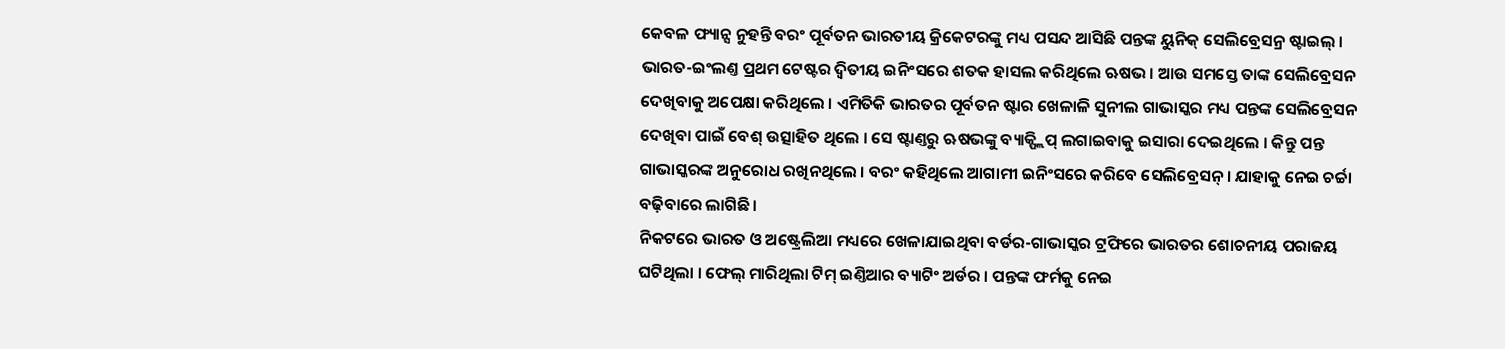କେବଳ ଫ୍ୟାନ୍ସ ନୁହନ୍ତି ବରଂ ପୂର୍ବତନ ଭାରତୀୟ କ୍ରିକେଟରଙ୍କୁ ମଧ୍ୟ ପସନ୍ଦ ଆସିଛି ପନ୍ତଙ୍କ ୟୁନିକ୍ ସେଲିବ୍ରେସନ୍ର ଷ୍ଟାଇଲ୍ । ଭାରତ-ଇଂଲଣ୍ତ ପ୍ରଥମ ଟେଷ୍ଟର ଦ୍ୱିତୀୟ ଇନିଂସରେ ଶତକ ହାସଲ କରିଥିଲେ ଋଷଭ । ଆଉ ସମସ୍ତେ ତାଙ୍କ ସେଲିବ୍ରେସନ ଦେଖିବାକୁ ଅପେକ୍ଷା କରିଥିଲେ । ଏମିତିକି ଭାରତର ପୂର୍ବତନ ଷ୍ଟାର ଖେଳାଳି ସୁନୀଲ ଗାଭାସ୍କର ମଧ୍ୟ ପନ୍ତଙ୍କ ସେଲିବ୍ରେସନ ଦେଖିବା ପାଇଁ ବେଶ୍ ଉତ୍ସାହିତ ଥିଲେ । ସେ ଷ୍ଟାଣ୍ତରୁ ଋଷଭଙ୍କୁ ବ୍ୟାକ୍ଫ୍ଲିପ୍ ଲଗାଇବାକୁ ଇସାରା ଦେଇଥିଲେ । କିନ୍ତୁ ପନ୍ତ ଗାଭାସ୍କରଙ୍କ ଅନୁରୋଧ ରଖିନଥିଲେ । ବରଂ କହିଥିଲେ ଆଗାମୀ ଇନିଂସରେ କରିବେ ସେଲିବ୍ରେସନ୍ । ଯାହାକୁ ନେଇ ଚର୍ଚ୍ଚା ବଢ଼ିବାରେ ଲାଗିଛି ।
ନିକଟରେ ଭାରତ ଓ ଅଷ୍ଟ୍ରେଲିଆ ମଧ୍ୟରେ ଖେଳାଯାଇଥିବା ବର୍ଡର-ଗାଭାସ୍କର ଟ୍ରଫିରେ ଭାରତର ଶୋଚନୀୟ ପରାଜୟ ଘଟିଥିଲା । ଫେଲ୍ ମାରିଥିଲା ଟିମ୍ ଇଣ୍ତିଆର ବ୍ୟାଟିଂ ଅର୍ଡର । ପନ୍ତଙ୍କ ଫର୍ମକୁ ନେଇ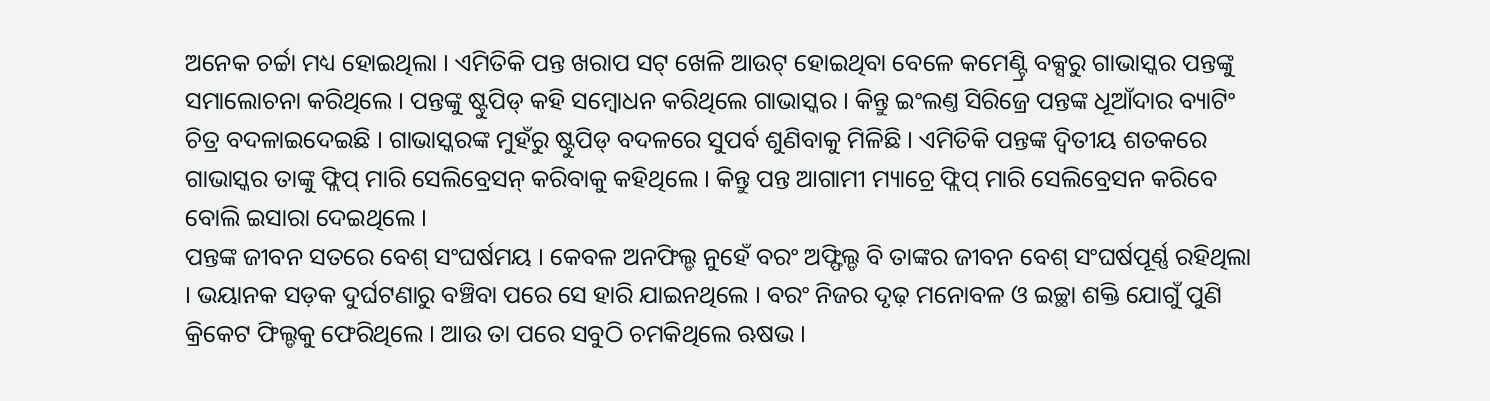ଅନେକ ଚର୍ଚ୍ଚା ମଧ୍ୟ ହୋଇଥିଲା । ଏମିତିକି ପନ୍ତ ଖରାପ ସଟ୍ ଖେଳି ଆଉଟ୍ ହୋଇଥିବା ବେଳେ କମେଣ୍ଟ୍ରି ବକ୍ସରୁ ଗାଭାସ୍କର ପନ୍ତଙ୍କୁ ସମାଲୋଚନା କରିଥିଲେ । ପନ୍ତଙ୍କୁ ଷ୍ଟୁପିଡ୍ କହି ସମ୍ବୋଧନ କରିଥିଲେ ଗାଭାସ୍କର । କିନ୍ତୁ ଇଂଲଣ୍ତ ସିରିଜ୍ରେ ପନ୍ତଙ୍କ ଧୂଆଁଦାର ବ୍ୟାଟିଂ ଚିତ୍ର ବଦଳାଇଦେଇଛି । ଗାଭାସ୍କରଙ୍କ ମୁହଁରୁ ଷ୍ଟୁପିଡ୍ ବଦଳରେ ସୁପର୍ବ ଶୁଣିବାକୁ ମିଳିଛି । ଏମିତିକି ପନ୍ତଙ୍କ ଦ୍ୱିତୀୟ ଶତକରେ ଗାଭାସ୍କର ତାଙ୍କୁ ଫ୍ଲିପ୍ ମାରି ସେଲିବ୍ରେସନ୍ କରିବାକୁ କହିଥିଲେ । କିନ୍ତୁ ପନ୍ତ ଆଗାମୀ ମ୍ୟାଚ୍ରେ ଫ୍ଲିପ୍ ମାରି ସେଲିବ୍ରେସନ କରିବେ ବୋଲି ଇସାରା ଦେଇଥିଲେ ।
ପନ୍ତଙ୍କ ଜୀବନ ସତରେ ବେଶ୍ ସଂଘର୍ଷମୟ । କେବଳ ଅନଫିଲ୍ଡ ନୁହେଁ ବରଂ ଅଫ୍ଫିଲ୍ଡ ବି ତାଙ୍କର ଜୀବନ ବେଶ୍ ସଂଘର୍ଷପୂର୍ଣ୍ଣ ରହିଥିଲା । ଭୟାନକ ସଡ଼କ ଦୁର୍ଘଟଣାରୁ ବଞ୍ଚିବା ପରେ ସେ ହାରି ଯାଇନଥିଲେ । ବରଂ ନିଜର ଦୃଢ଼ ମନୋବଳ ଓ ଇଚ୍ଛା ଶକ୍ତି ଯୋଗୁଁ ପୁଣି କ୍ରିକେଟ ଫିଲ୍ଡକୁ ଫେରିଥିଲେ । ଆଉ ତା ପରେ ସବୁଠି ଚମକିଥିଲେ ଋଷଭ ।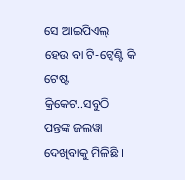ସେ ଆଇପିଏଲ୍ ହେଉ ବା ଟି-ଟ୍ୱେଣ୍ଟି କି ଟେଷ୍ଟ କ୍ରିକେଟ..ସବୁଠି ପନ୍ତଙ୍କ ଜଲୱା ଦେଖିବାକୁ ମିଳିଛି ।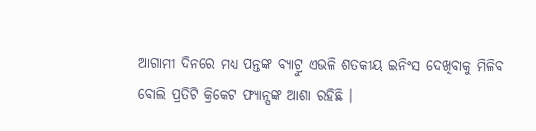ଆଗାମୀ ଦିନରେ ମଧ୍ୟ ପନ୍ତଙ୍କ ବ୍ୟାଟ୍ରୁ ଏଭଳି ଶତକୀୟ ଇନିଂସ ଦେଖିବାକୁ ମିଳିବ ବୋଲି ପ୍ରତିଟି କ୍ରିକେଟ ଫ୍ୟାନ୍ସଙ୍କ ଆଶା ରହିଛି ।